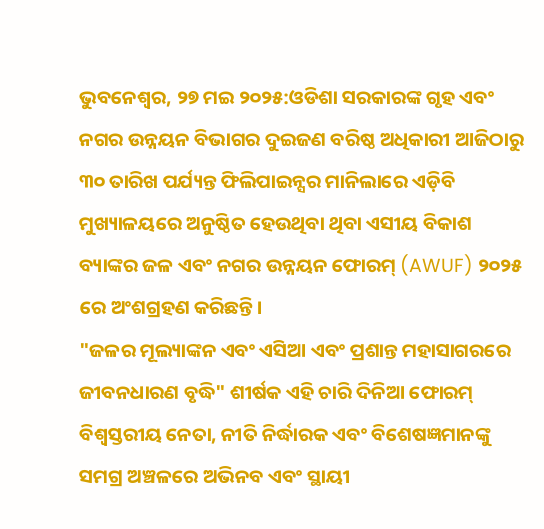ଭୁବନେଶ୍ୱର, ୨୭ ମଇ ୨୦୨୫:ଓଡିଶା ସରକାରଙ୍କ ଗୃହ ଏବଂ ନଗର ଉନ୍ନୟନ ବିଭାଗର ଦୁଇଜଣ ବରିଷ୍ଠ ଅଧିକାରୀ ଆଜିଠାରୁ ୩୦ ତାରିଖ ପର୍ଯ୍ୟନ୍ତ ଫିଲିପାଇନ୍ସର ମାନିଲାରେ ଏଡ଼ିବି ମୁଖ୍ୟାଳୟରେ ଅନୁଷ୍ଠିତ ହେଉଥିବା ଥିବା ଏସୀୟ ବିକାଶ ବ୍ୟାଙ୍କର ଜଳ ଏବଂ ନଗର ଉନ୍ନୟନ ଫୋରମ୍ (AWUF) ୨୦୨୫ ରେ ଅଂଶଗ୍ରହଣ କରିଛନ୍ତି।
"ଜଳର ମୂଲ୍ୟାଙ୍କନ ଏବଂ ଏସିଆ ଏବଂ ପ୍ରଶାନ୍ତ ମହାସାଗରରେ ଜୀବନଧାରଣ ବୃଦ୍ଧି" ଶୀର୍ଷକ ଏହି ଚାରି ଦିନିଆ ଫୋରମ୍ ବିଶ୍ୱସ୍ତରୀୟ ନେତା, ନୀତି ନିର୍ଦ୍ଧାରକ ଏବଂ ବିଶେଷଜ୍ଞମାନଙ୍କୁ ସମଗ୍ର ଅଞ୍ଚଳରେ ଅଭିନବ ଏବଂ ସ୍ଥାୟୀ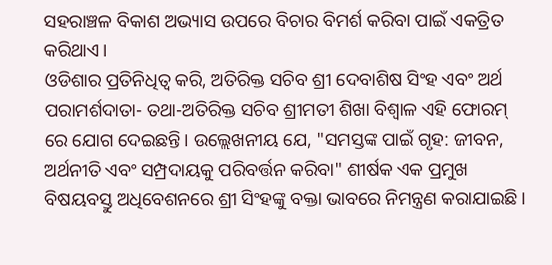ସହରାଞ୍ଚଳ ବିକାଶ ଅଭ୍ୟାସ ଉପରେ ବିଚାର ବିମର୍ଶ କରିବା ପାଇଁ ଏକତ୍ରିତ କରିଥାଏ।
ଓଡିଶାର ପ୍ରତିନିଧିତ୍ୱ କରି, ଅତିରିକ୍ତ ସଚିବ ଶ୍ରୀ ଦେବାଶିଷ ସିଂହ ଏବଂ ଅର୍ଥ ପରାମର୍ଶଦାତା- ତଥା-ଅତିରିକ୍ତ ସଚିବ ଶ୍ରୀମତୀ ଶିଖା ବିଶ୍ୱାଳ ଏହି ଫୋରମ୍ ରେ ଯୋଗ ଦେଇଛନ୍ତି। ଉଲ୍ଲେଖନୀୟ ଯେ, "ସମସ୍ତଙ୍କ ପାଇଁ ଗୃହ: ଜୀବନ, ଅର୍ଥନୀତି ଏବଂ ସମ୍ପ୍ରଦାୟକୁ ପରିବର୍ତ୍ତନ କରିବା" ଶୀର୍ଷକ ଏକ ପ୍ରମୁଖ ବିଷୟବସ୍ତୁ ଅଧିବେଶନରେ ଶ୍ରୀ ସିଂହଙ୍କୁ ବକ୍ତା ଭାବରେ ନିମନ୍ତ୍ରଣ କରାଯାଇଛି।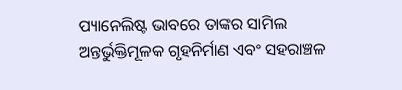ପ୍ୟାନେଲିଷ୍ଟ ଭାବରେ ତାଙ୍କର ସାମିଲ ଅନ୍ତର୍ଭୁକ୍ତିମୂଳକ ଗୃହନିର୍ମାଣ ଏବଂ ସହରାଞ୍ଚଳ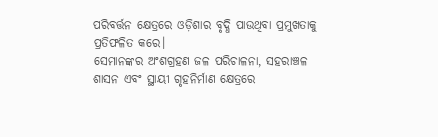ପରିବର୍ତ୍ତନ କ୍ଷେତ୍ରରେ ଓଡ଼ିଶାର ବୃଦ୍ଧି ପାଉଥିବା ପ୍ରମୁଖତାକୁ ପ୍ରତିଫଳିତ କରେ।
ସେମାନଙ୍କର ଅଂଶଗ୍ରହଣ ଜଳ ପରିଚାଳନା, ସହରାଞ୍ଚଳ ଶାସନ ଏବଂ ସ୍ଥାୟୀ ଗୃହନିର୍ମାଣ କ୍ଷେତ୍ରରେ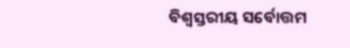ବିଶ୍ୱସ୍ତରୀୟ ସର୍ବୋତ୍ତମ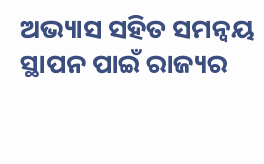ଅଭ୍ୟାସ ସହିତ ସମନ୍ୱୟ ସ୍ଥାପନ ପାଇଁ ରାଜ୍ୟର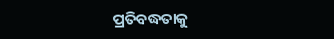ପ୍ରତିବଦ୍ଧତାକୁ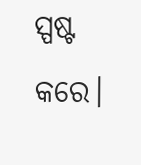ସ୍ପଷ୍ଟ କରେ।